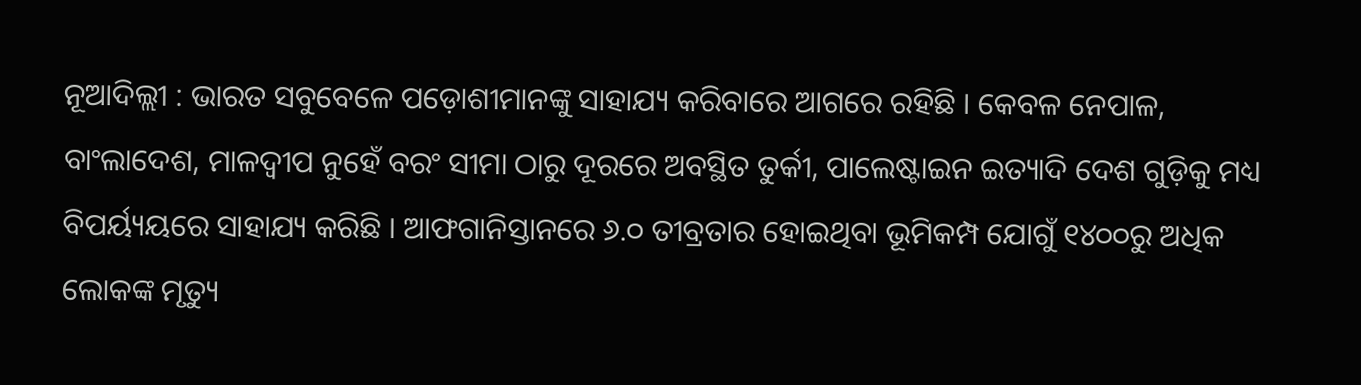ନୂଆଦିଲ୍ଲୀ : ଭାରତ ସବୁବେଳେ ପଡ଼ୋଶୀମାନଙ୍କୁ ସାହାଯ୍ୟ କରିବାରେ ଆଗରେ ରହିଛି । କେବଳ ନେପାଳ, ବାଂଲାଦେଶ, ମାଳଦ୍ୱୀପ ନୁହେଁ ବରଂ ସୀମା ଠାରୁ ଦୂରରେ ଅବସ୍ଥିତ ତୁର୍କୀ, ପାଲେଷ୍ଟାଇନ ଇତ୍ୟାଦି ଦେଶ ଗୁଡ଼ିକୁ ମଧ୍ୟ ବିପର୍ୟ୍ୟୟରେ ସାହାଯ୍ୟ କରିଛି । ଆଫଗାନିସ୍ତାନରେ ୬.୦ ତୀବ୍ରତାର ହୋଇଥିବା ଭୂମିକମ୍ପ ଯୋଗୁଁ ୧୪୦୦ରୁ ଅଧିକ ଲୋକଙ୍କ ମୃତ୍ୟୁ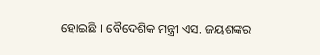ହୋଇଛି । ବୈଦେଶିକ ମନ୍ତ୍ରୀ ଏସ. ଜୟଶଙ୍କର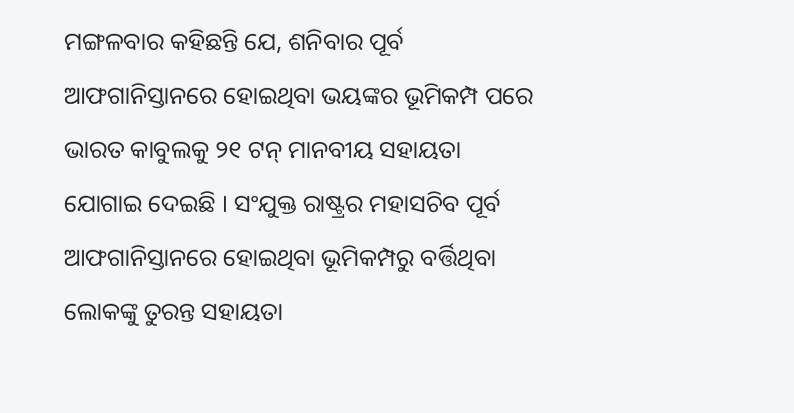ମଙ୍ଗଳବାର କହିଛନ୍ତି ଯେ, ଶନିବାର ପୂର୍ବ ଆଫଗାନିସ୍ତାନରେ ହୋଇଥିବା ଭୟଙ୍କର ଭୂମିକମ୍ପ ପରେ ଭାରତ କାବୁଲକୁ ୨୧ ଟନ୍ ମାନବୀୟ ସହାୟତା ଯୋଗାଇ ଦେଇଛି । ସଂଯୁକ୍ତ ରାଷ୍ଟ୍ରର ମହାସଚିବ ପୂର୍ବ ଆଫଗାନିସ୍ତାନରେ ହୋଇଥିବା ଭୂମିକମ୍ପରୁ ବର୍ତ୍ତିଥିବା ଲୋକଙ୍କୁ ତୁରନ୍ତ ସହାୟତା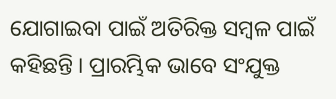ଯୋଗାଇବା ପାଇଁ ଅତିରିକ୍ତ ସମ୍ବଳ ପାଇଁ କହିଛନ୍ତି । ପ୍ରାରମ୍ଭିକ ଭାବେ ସଂଯୁକ୍ତ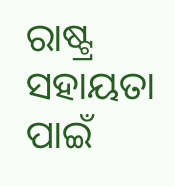ରାଷ୍ଟ୍ର ସହାୟତା ପାଇଁ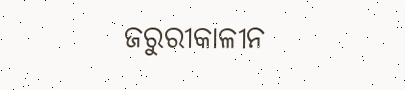ଜରୁରୀକାଳୀନ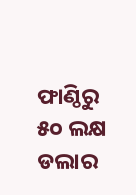ଫାଣ୍ଠିରୁ ୫୦ ଲକ୍ଷ ଡଲାର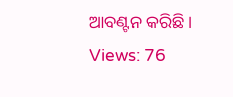ଆବଣ୍ଟନ କରିଛି ।
Views: 76